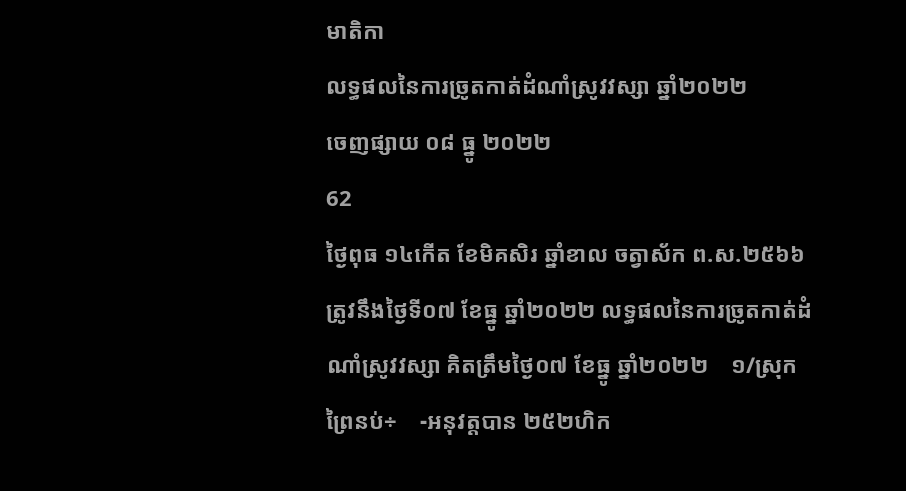មាតិកា
លទ្ធផលនៃការច្រូតកាត់ដំណាំស្រូវវស្សា ឆ្នាំ២០២២
ចេញផ្សាយ ០៨ ធ្នូ ២០២២
62
ថ្ងៃពុធ ១៤កើត ខែមិគសិរ ឆ្នាំខាល ចត្វាស័ក ព.ស.២៥៦៦ ត្រូវនឹងថ្ងៃទី០៧ ខែធ្នូ ឆ្នាំ២០២២ លទ្ធផលនៃការច្រូតកាត់ដំណាំស្រូវវស្សា គិតត្រឹមថ្ងៃ០៧ ខែធ្នូ ឆ្នាំ២០២២    ១/ស្រុកព្រៃនប់÷    -អនុវត្តបាន ២៥២ហិក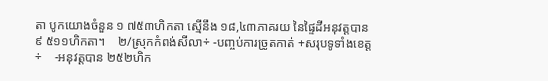តា បូកយោងចំនួន ១ ៧៥៣ហិកតា ស្មើនឹង ១៨,៤៣ភាគរយ នៃផ្ទៃដីអនុវត្តបាន ៩ ៥១១ហិកតា។    ២/ស្រុកកំពង់សីលា÷ -បញ្ចប់ការច្រូតកាត់ +សរុបទូទាំងខេត្ត÷    -អនុវត្តបាន ២៥២ហិក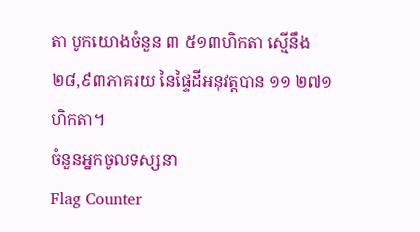តា បូកយោងចំនួន ៣ ៥១៣ហិកតា ស្មើនឹង ២៨,៩៣ភាគរយ នៃផ្ទៃដីអនុវត្តបាន ១១ ២៧១ហិកតា។
ចំនួនអ្នកចូលទស្សនា
Flag Counter